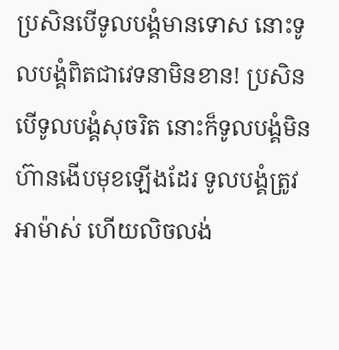ប្រសិនបើទូលបង្គំមានទោស នោះទូលបង្គំពិតជាវេទនាមិនខាន! ប្រសិនបើទូលបង្គំសុចរិត នោះក៏ទូលបង្គំមិនហ៊ានងើបមុខឡើងដែរ ទូលបង្គំត្រូវអាម៉ាស់ ហើយលិចលង់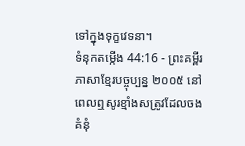ទៅក្នុងទុក្ខវេទនា។
ទំនុកតម្កើង 44:16 - ព្រះគម្ពីរភាសាខ្មែរបច្ចុប្បន្ន ២០០៥ នៅពេលឮសូរខ្មាំងសត្រូវដែលចងគំនុំ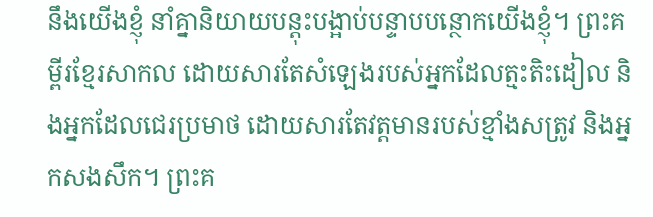នឹងយើងខ្ញុំ នាំគ្នានិយាយបន្តុះបង្អាប់បន្ទាបបន្ថោកយើងខ្ញុំ។ ព្រះគម្ពីរខ្មែរសាកល ដោយសារតែសំឡេងរបស់អ្នកដែលត្មះតិះដៀល និងអ្នកដែលជេរប្រមាថ ដោយសារតែវត្តមានរបស់ខ្មាំងសត្រូវ និងអ្នកសងសឹក។ ព្រះគ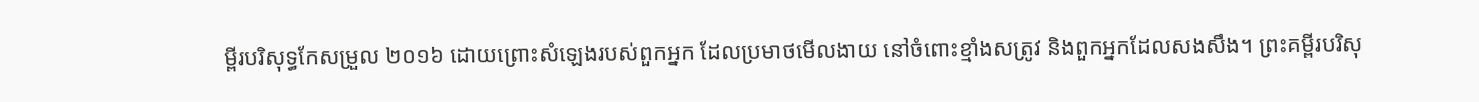ម្ពីរបរិសុទ្ធកែសម្រួល ២០១៦ ដោយព្រោះសំឡេងរបស់ពួកអ្នក ដែលប្រមាថមើលងាយ នៅចំពោះខ្មាំងសត្រូវ និងពួកអ្នកដែលសងសឹង។ ព្រះគម្ពីរបរិសុ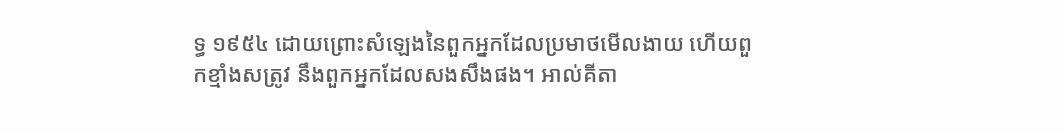ទ្ធ ១៩៥៤ ដោយព្រោះសំឡេងនៃពួកអ្នកដែលប្រមាថមើលងាយ ហើយពួកខ្មាំងសត្រូវ នឹងពួកអ្នកដែលសងសឹងផង។ អាល់គីតា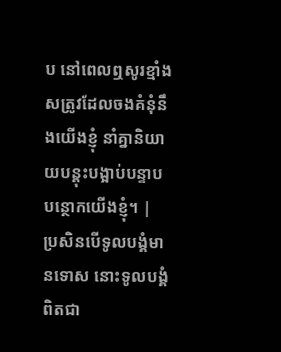ប នៅពេលឮសូរខ្មាំងសត្រូវដែលចងគំនុំនឹងយើងខ្ញុំ នាំគ្នានិយាយបន្តុះបង្អាប់បន្ទាបបន្ថោកយើងខ្ញុំ។ |
ប្រសិនបើទូលបង្គំមានទោស នោះទូលបង្គំពិតជា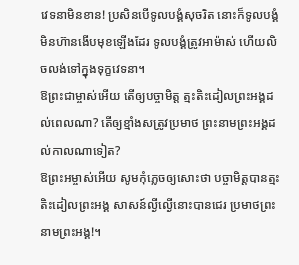វេទនាមិនខាន! ប្រសិនបើទូលបង្គំសុចរិត នោះក៏ទូលបង្គំមិនហ៊ានងើបមុខឡើងដែរ ទូលបង្គំត្រូវអាម៉ាស់ ហើយលិចលង់ទៅក្នុងទុក្ខវេទនា។
ឱព្រះជាម្ចាស់អើយ តើឲ្យបច្ចាមិត្ត ត្មះតិះដៀលព្រះអង្គដល់ពេលណា? តើឲ្យខ្មាំងសត្រូវប្រមាថ ព្រះនាមព្រះអង្គដល់កាលណាទៀត?
ឱព្រះអម្ចាស់អើយ សូមកុំភ្លេចឲ្យសោះថា បច្ចាមិត្តបានត្មះតិះដៀលព្រះអង្គ សាសន៍ល្ងីល្ងើនោះបានជេរ ប្រមាថព្រះនាមព្រះអង្គ!។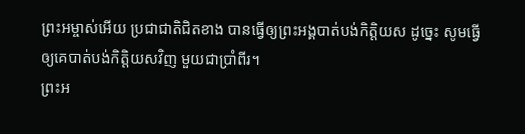ព្រះអម្ចាស់អើយ ប្រជាជាតិជិតខាង បានធ្វើឲ្យព្រះអង្គបាត់បង់កិត្តិយស ដូច្នេះ សូមធ្វើឲ្យគេបាត់បង់កិត្តិយសវិញ មួយជាប្រាំពីរ។
ព្រះអ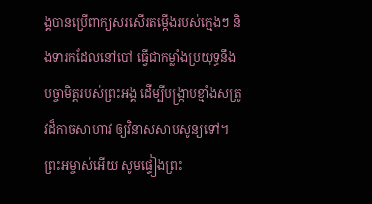ង្គបានប្រើពាក្យសរសើរតម្កើងរបស់ក្មេងៗ និងទារកដែលនៅបៅ ធ្វើជាកម្លាំងប្រយុទ្ធនឹងបច្ចាមិត្តរបស់ព្រះអង្គ ដើម្បីបង្ក្រាបខ្មាំងសត្រូវដ៏កាចសាហាវ ឲ្យវិនាសសាបសូន្យទៅ។
ព្រះអម្ចាស់អើយ សូមផ្ទៀងព្រះ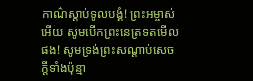កាណ៌ស្ដាប់ទូលបង្គំ! ព្រះអម្ចាស់អើយ សូមបើកព្រះនេត្រទតមើលផង! សូមទ្រង់ព្រះសណ្ដាប់សេចក្ដីទាំងប៉ុន្មា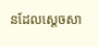នដែលស្ដេចសា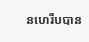នហេរីបបាន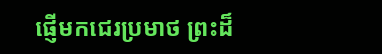ផ្ញើមកជេរប្រមាថ ព្រះដ៏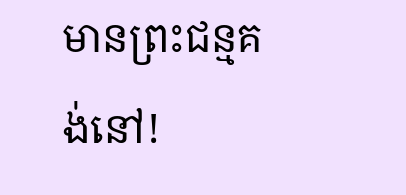មានព្រះជន្មគង់នៅ!